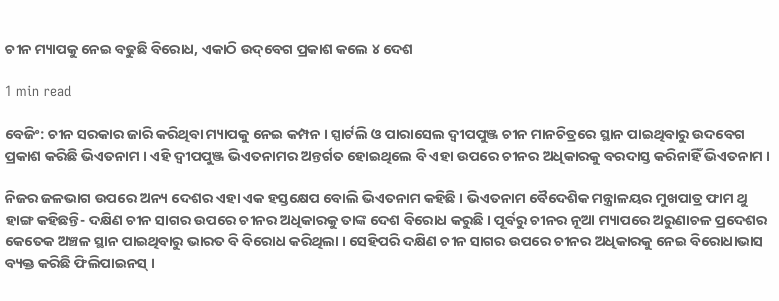ଚୀନ ମ୍ୟାପକୁ ନେଇ ବଢୁଛି ବିରୋଧ, ଏକାଠି ଉଦ୍‌ବେଗ ପ୍ରକାଶ କଲେ ୪ ଦେଶ

1 min read

ବେଜିଂ: ଚୀନ ସରକାର ଜାରି କରିଥିବା ମ୍ୟାପକୁ ନେଇ କମ୍ପନ । ସ୍ପାର୍ଟଲି ଓ ପାରାସେଲ ଦ୍ବୀପପୁଞ୍ଜ ଚୀନ ମାନଚିତ୍ରରେ ସ୍ଥାନ ପାଇଥିବାରୁ ଉଦବେଗ ପ୍ରକାଶ କରିଛି ଭିଏତନାମ । ଏହି ଦ୍ବୀପପୁଞ୍ଜ ଭିଏତନାମର ଅନ୍ତର୍ଗତ ହୋଇଥିଲେ ବି ଏହା ଉପରେ ଚୀନର ଅଧିକାରକୁ ବରଦାସ୍ତ କରିନାହିଁ ଭିଏତନାମ ।

ନିଜର ଜଳଭାଗ ଉପରେ ଅନ୍ୟ ଦେଶର ଏହା ଏକ ହସ୍ତକ୍ଷେପ ବୋଲି ଭିଏତନାମ କହିଛି । ଭିଏତନାମ ବୈଦେଶିକ ମନ୍ତ୍ରାଳୟର ମୁଖପାତ୍ର ଫାମ ଥୁ ହାଙ୍ଗ କହିଛନ୍ତି- ଦକ୍ଷିଣ ଚୀନ ସାଗର ଉପରେ ଚୀନର ଅଧିକାରକୁ ତାଙ୍କ ଦେଶ ବିରୋଧ କରୁଛି । ପୂର୍ବରୁ ଚୀନର ନୂଆ ମ୍ୟାପରେ ଅରୁଣାଚଳ ପ୍ରଦେଶର କେତେକ ଅଞ୍ଚଳ ସ୍ଥାନ ପାଇଥିବାରୁ ଭାରତ ବି ବିରୋଧ କରିଥିଲା । ସେହିପରି ଦକ୍ଷିଣ ଚୀନ ସାଗର ଉପରେ ଚୀନର ଅଧିକାରକୁ ନେଇ ବିରୋଧାଭାସ ବ୍ୟକ୍ତ କରିଛି ଫିଲିପାଇନସ୍ ।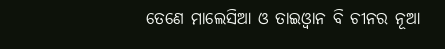ତେଣେ ମାଲେସିଆ ଓ ତାଇଓ୍ବାନ ବି ଚୀନର ନୂଆ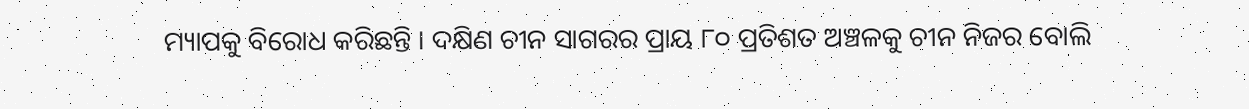ମ୍ୟାପକୁ ବିରୋଧ କରିଛନ୍ତି । ଦକ୍ଷିଣ ଚୀନ ସାଗରର ପ୍ରାୟ ୮୦ ପ୍ରତିଶତ ଅଞ୍ଚଳକୁ ଚୀନ ନିଜର ବୋଲି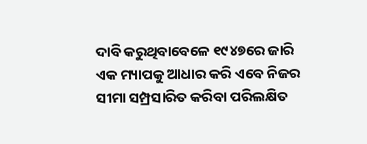ଦାବି କରୁଥିବାବେଳେ ୧୯୪୭ରେ ଜାରି ଏକ ମ୍ୟାପକୁ ଆଧାର କରି ଏବେ ନିଜର ସୀମା ସମ୍ପ୍ରସାରିତ କରିବା ପରିଲକ୍ଷିତ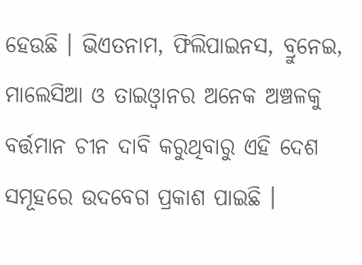ହେଉଛି । ଭିଏତନାମ, ଫିଲିପାଇନସ, ବ୍ରୁନେଇ, ମାଲେସିଆ ଓ ତାଇଓ୍ବାନର ଅନେକ ଅଞ୍ଚଳକୁ ବର୍ତ୍ତମାନ ଚୀନ ଦାବି କରୁଥିବାରୁ ଏହି ଦେଶ ସମୂହରେ ଉଦବେଗ ପ୍ରକାଶ ପାଇଛି ।